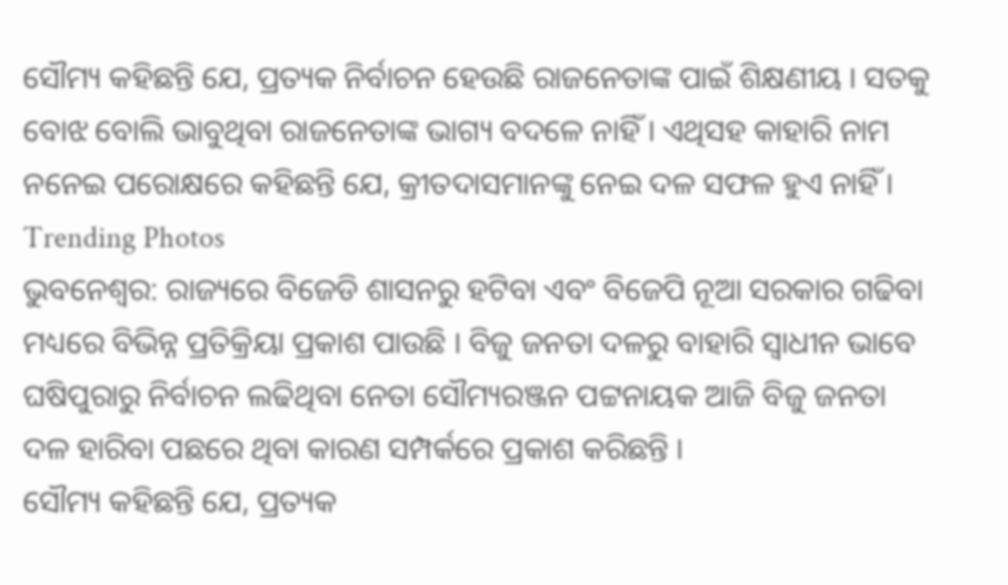ସୌମ୍ୟ କହିଛନ୍ତି ଯେ, ପ୍ରତ୍ୟକ ନିର୍ବାଚନ ହେଉଛି ରାଜନେତାଙ୍କ ପାଇଁ ଶିକ୍ଷଣୀୟ । ସତକୁ ବୋଝ ବୋଲି ଭାବୁଥିବା ରାଜନେତାଙ୍କ ଭାଗ୍ୟ ବଦଳେ ନାହିଁ । ଏଥିସହ କାହାରି ନାମ ନନେଇ ପରୋକ୍ଷରେ କହିଛନ୍ତି ଯେ, କ୍ରୀତଦାସମାନଙ୍କୁ ନେଇ ଦଳ ସଫଳ ହୁଏ ନାହିଁ ।
Trending Photos
ଭୁବନେଶ୍ୱର: ରାଜ୍ୟରେ ବିଜେଡି ଶାସନରୁ ହଟିବା ଏବଂ ବିଜେପି ନୂଆ ସରକାର ଗଢିବା ମଧ୍ୟରେ ବିଭିନ୍ନ ପ୍ରତିକ୍ରିୟା ପ୍ରକାଶ ପାଉଛି । ବିଜୁ ଜନତା ଦଳରୁ ବାହାରି ସ୍ୱାଧୀନ ଭାବେ ଘଷିପୁରାରୁ ନିର୍ବାଚନ ଲଢିଥିବା ନେତା ସୌମ୍ୟରଞ୍ଜନ ପଟ୍ଟନାୟକ ଆଜି ବିଜୁ ଜନତା ଦଳ ହାରିବା ପଛରେ ଥିବା କାରଣ ସମ୍ପର୍କରେ ପ୍ରକାଶ କରିଛନ୍ତି ।
ସୌମ୍ୟ କହିଛନ୍ତି ଯେ, ପ୍ରତ୍ୟକ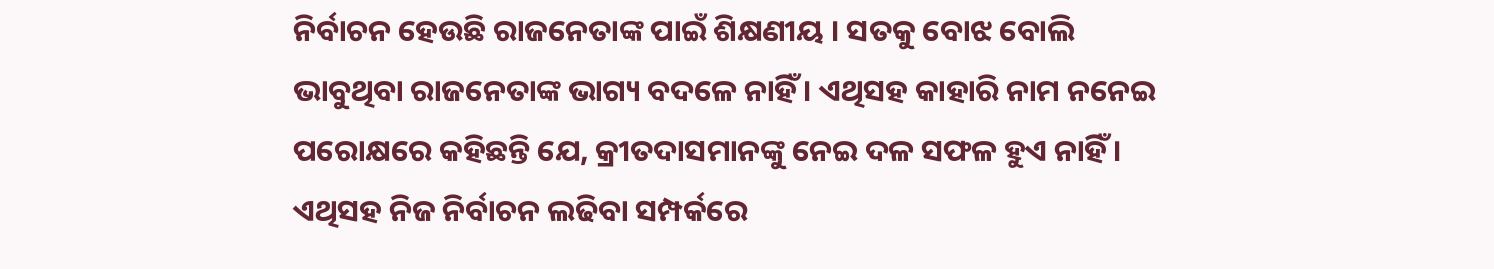ନିର୍ବାଚନ ହେଉଛି ରାଜନେତାଙ୍କ ପାଇଁ ଶିକ୍ଷଣୀୟ । ସତକୁ ବୋଝ ବୋଲି ଭାବୁଥିବା ରାଜନେତାଙ୍କ ଭାଗ୍ୟ ବଦଳେ ନାହିଁ । ଏଥିସହ କାହାରି ନାମ ନନେଇ ପରୋକ୍ଷରେ କହିଛନ୍ତି ଯେ, କ୍ରୀତଦାସମାନଙ୍କୁ ନେଇ ଦଳ ସଫଳ ହୁଏ ନାହିଁ । ଏଥିସହ ନିଜ ନିର୍ବାଚନ ଲଢିବା ସମ୍ପର୍କରେ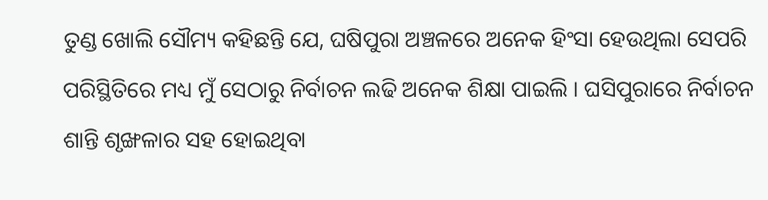ତୁଣ୍ଡ ଖୋଲି ସୌମ୍ୟ କହିଛନ୍ତି ଯେ, ଘଷିପୁରା ଅଞ୍ଚଳରେ ଅନେକ ହିଂସା ହେଉଥିଲା ସେପରି ପରିସ୍ଥିତିରେ ମଧ୍ୟ ମୁଁ ସେଠାରୁ ନିର୍ବାଚନ ଲଢି ଅନେକ ଶିକ୍ଷା ପାଇଲି । ଘସିପୁରାରେ ନିର୍ବାଚନ ଶାନ୍ତି ଶୃଙ୍ଖଳାର ସହ ହୋଇଥିବା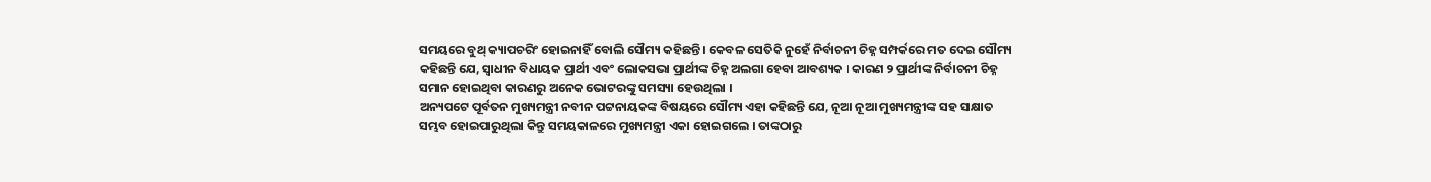ସମୟରେ ବୁଥ୍ କ୍ୟାପଚରିଂ ହୋଇନାହିଁ ବୋଲି ସୌମ୍ୟ କହିଛନ୍ତି । କେବଳ ସେତିକି ନୁହେଁ ନିର୍ବାଚନୀ ଚିହ୍ନ ସମ୍ପର୍କରେ ମତ ଦେଇ ସୌମ୍ୟ କହିଛନ୍ତି ଯେ, ସ୍ୱାଧୀନ ବିଧାୟକ ପ୍ରାର୍ଥୀ ଏବଂ ଲୋକସଭା ପ୍ରାର୍ଥୀଙ୍କ ଚିହ୍ନ ଅଲଗା ହେବା ଆବଶ୍ୟକ । କାରଣ ୨ ପ୍ରାର୍ଥୀଙ୍କ ନିର୍ବାଚନୀ ଚିହ୍ନ ସମାନ ହୋଇଥିବା କାରଣରୁ ଅନେକ ଭୋଟରଙ୍କୁ ସମସ୍ୟା ହେଉଥିଲା ।
ଅନ୍ୟପଟେ ପୂର୍ବତନ ମୁଖ୍ୟମନ୍ତ୍ରୀ ନବୀନ ପଟ୍ଟନାୟକଙ୍କ ବିଷୟରେ ସୌମ୍ୟ ଏହା କହିଛନ୍ତି ଯେ, ନୂଆ ନୂଆ ମୁଖ୍ୟମନ୍ତ୍ରୀଙ୍କ ସହ ସାକ୍ଷାତ ସମ୍ଭବ ହୋଇପାରୁଥିଲା କିନ୍ତୁ ସମୟକାଳରେ ମୁଖ୍ୟମନ୍ତ୍ରୀ ଏକା ହୋଇଗଲେ । ତାଙ୍କଠାରୁ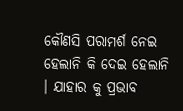କୌଣସି ପରାମର୍ଶ ନେଇ ହେଲାନି କି ଦେଇ ହେଲାନି । ଯାହାର କୁ ପ୍ରଭାବ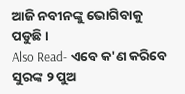ଆଜି ନବୀନଙ୍କୁ ଭୋଗିବାକୁ ପଡୁଛି ।
Also Read- ଏବେ କ'ଣ କରିବେ ସୁରଙ୍କ ୨ ପୁଅ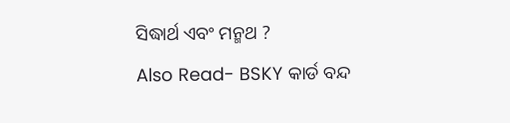ସିଦ୍ଧାର୍ଥ ଏବଂ ମନ୍ମଥ ?
Also Read- BSKY କାର୍ଡ ବନ୍ଦ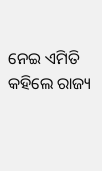ନେଇ ଏମିତି କହିଲେ ରାଜ୍ୟ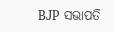BJP ସଭାପତି